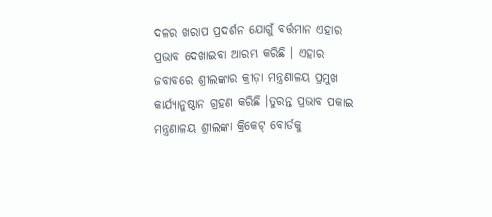ଦଳର ଖରାପ ପ୍ରଦର୍ଶନ ଯୋଗୁଁ ବର୍ତ୍ତମାନ ଏହାର ପ୍ରଭାବ ଦେଖାଇବା ଆରମ୍ଭ କରିଛି । ଏହାର ଜବାବରେ ଶ୍ରୀଲଙ୍କାର କ୍ରୀଡ଼ା ମନ୍ତ୍ରଣାଳୟ ପ୍ରମୁଖ କାର୍ଯ୍ୟାନୁଷ୍ଠାନ ଗ୍ରହଣ କରିଛି ।ତୁରନ୍ତ ପ୍ରଭାବ ପକାଇ ମନ୍ତ୍ରଣାଳୟ ଶ୍ରୀଲଙ୍କା କ୍ରିକେଟ୍ ବୋର୍ଡକୁ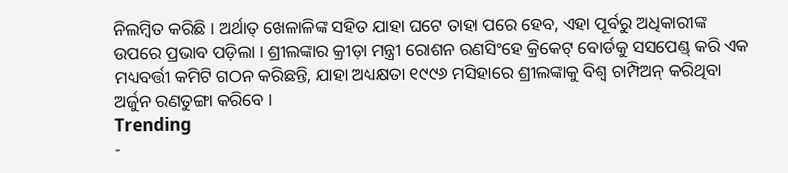ନିଲମ୍ବିତ କରିଛି । ଅର୍ଥାତ୍ ଖେଳାଳିଙ୍କ ସହିତ ଯାହା ଘଟେ ତାହା ପରେ ହେବ, ଏହା ପୂର୍ବରୁ ଅଧିକାରୀଙ୍କ ଉପରେ ପ୍ରଭାବ ପଡ଼ିଲା । ଶ୍ରୀଲଙ୍କାର କ୍ରୀଡ଼ା ମନ୍ତ୍ରୀ ରୋଶନ ରଣସିଂହେ କ୍ରିକେଟ୍ ବୋର୍ଡକୁ ସସପେଣ୍ଡ୍ କରି ଏକ ମଧ୍ୟବର୍ତ୍ତୀ କମିଟି ଗଠନ କରିଛନ୍ତି, ଯାହା ଅଧ୍ୟକ୍ଷତା ୧୯୯୬ ମସିହାରେ ଶ୍ରୀଲଙ୍କାକୁ ବିଶ୍ୱ ଚାମ୍ପିଅନ୍ କରିଥିବା ଅର୍ଜୁନ ରଣତୁଙ୍ଗା କରିବେ ।
Trending
-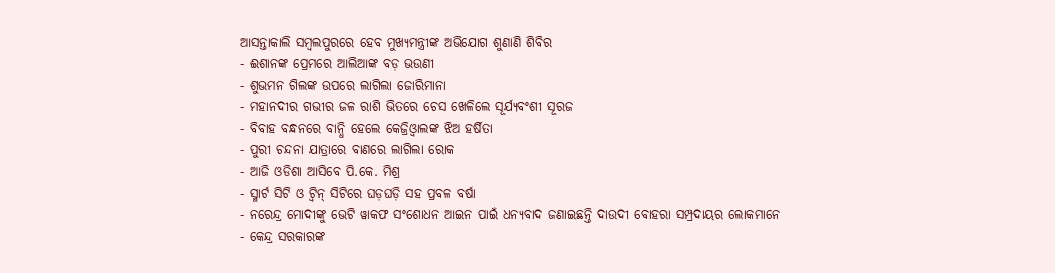ଆସନ୍ତାକାଲି ସମ୍ବଲପୁରରେ ହେବ ମୁଖ୍ୟମନ୍ତ୍ରୀଙ୍କ ଅଭିଯୋଗ ଶୁଣାଣି ଶିବିର
- ଈଶାନଙ୍କ ପ୍ରେମରେ ଆଲିଆଙ୍କ ବଡ଼ ଭଉଣୀ
- ଶୁଭମନ ଗିଲଙ୍କ ଉପରେ ଲାଗିଲା ଜୋରିମାନା
- ମହାନଦୀର ଗଭୀର ଜଳ ରାଶି ଭିତରେ ଚେସ ଖେଳିଲେ ସୂର୍ଯ୍ୟବଂଶୀ ସୂରଜ
- ବିବାହ ବନ୍ଧନରେ ବାନ୍ଧି ହେଲେ କେଜ୍ରିଓ୍ବାଲଙ୍କ ଝିଅ ହର୍ଷିତା
- ପୁରୀ ଚନ୍ଦନା ଯାତ୍ରାରେ ବାଣରେ ଲାଗିଲା ରୋକ
- ଆଜି ଓଡିଶା ଆସିବେ ପି.କେ. ମିଶ୍ର
- ସ୍ମାର୍ଟ ସିଟି ଓ ଟ୍ଵିନ୍ ସିଟିରେ ଘଡ଼ଘଡ଼ି ସହ ପ୍ରବଳ ବର୍ଷା
- ନରେନ୍ଦ୍ର ମୋଦୀଙ୍କୁ ଭେଟି ୱାକଫ ସଂଶୋଧନ ଆଇନ ପାଇଁ ଧନ୍ୟବାଦ ଜଣାଇଛନ୍ତି ଦାଉଦୀ ବୋହରା ସମ୍ପ୍ରଦାୟର ଲୋକମାନେ
- କେନ୍ଦ୍ର ସରକାରଙ୍କ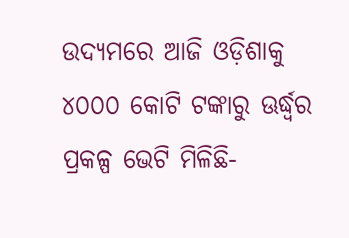ଉଦ୍ୟମରେ ଆଜି ଓଡ଼ିଶାକୁ ୪୦୦୦ କୋଟି ଟଙ୍କାରୁ ଊର୍ଦ୍ଧ୍ବର ପ୍ରକଳ୍ପ ଭେଟି ମିଳିଛି-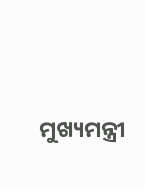ମୁଖ୍ୟମନ୍ତ୍ରୀ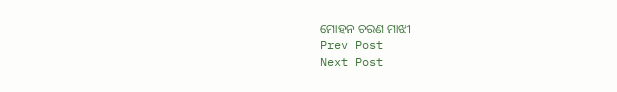ମୋହନ ଚରଣ ମାଝୀ
Prev Post
Next Post